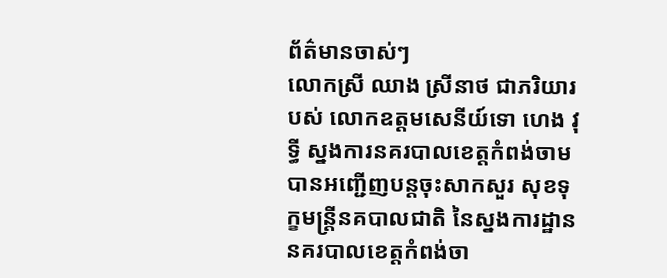ព័ត៌មានចាស់ៗ
លោកស្រី ឈាង ស្រីនាថ ជាភរិយារបស់ លោកឧត្តមសេនីយ៍ទោ ហេង វុទ្ធី ស្នងការនគរបាលខេត្តកំពង់ចាម បានអញ្ជើញបន្ដចុះសាកសួរ សុខទុក្ខមន្រ្តីនគបាលជាតិ នៃស្នងការដ្ឋាន នគរបាលខេត្តកំពង់ចា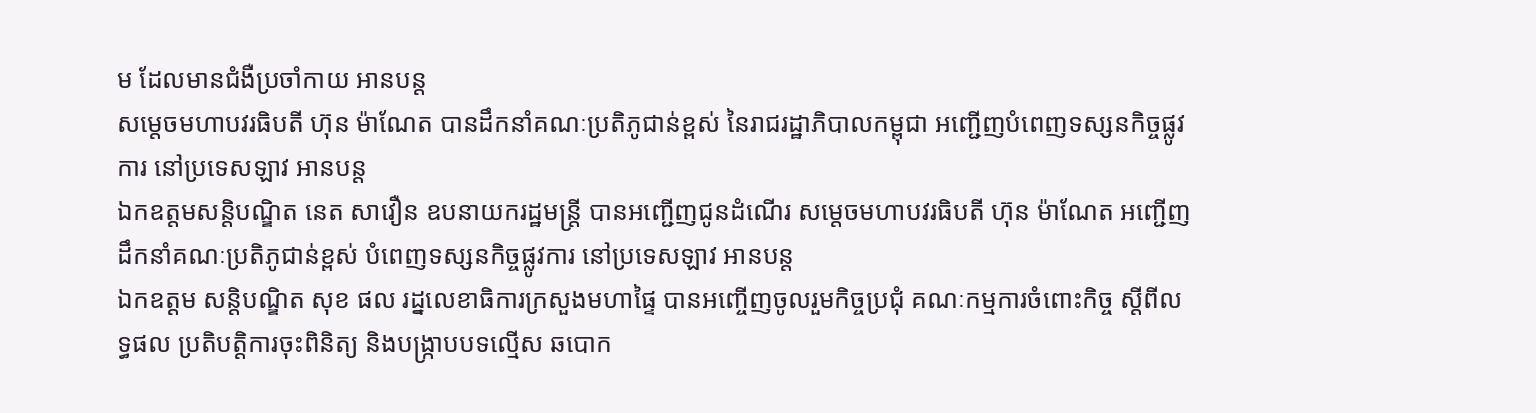ម ដែលមានជំងឺប្រចាំកាយ អានបន្ត
សម្តេចមហាបវរធិបតី ហ៊ុន ម៉ាណែត បានដឹកនាំគណៈប្រតិភូជាន់ខ្ពស់ នៃរាជរដ្ឋាភិបាលកម្ពុជា អញ្ជើញបំពេញទស្សនកិច្ចផ្លូវការ នៅប្រទេសឡាវ អានបន្ត
ឯកឧត្តមសន្តិបណ្ឌិត នេត សាវឿន ឧបនាយករដ្ឋមន្រ្តី បានអញ្ជើញជូនដំណើរ សម្តេចមហាបវរធិបតី ហ៊ុន ម៉ាណែត អញ្ជើញដឹកនាំគណៈប្រតិភូជាន់ខ្ពស់ បំពេញទស្សនកិច្ចផ្លូវការ នៅប្រទេសឡាវ អានបន្ត
ឯកឧត្ដម សន្តិបណ្ឌិត សុខ ផល រដ្នលេខាធិការក្រសួងមហាផ្ទៃ បានអញ្ចើញចូលរួមកិច្ចប្រជុំ គណៈកម្មការចំពោះកិច្ច ស្តីពីលទ្ធផល ប្រតិបត្តិការចុះពិនិត្យ និងបង្ក្រាបបទល្មើស ឆបោក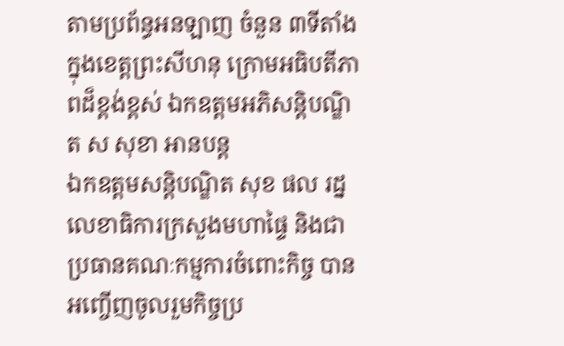តាមប្រព័ន្ធអនឡាញ ចំនួន ៣ទីតាំង ក្នុងខេត្តព្រះសីហនុ ក្រោមអធិបតីភាពដ៏ខ្ពង់ខ្ពស់ ឯកឧត្តមអភិសន្តិបណ្ឌិត ស សុខា អានបន្ត
ឯកឧត្ដមសន្តិបណ្ឌិត សុខ ផល រដ្នលេខាធិការក្រសួងមហាផ្ទៃ និងជាប្រធានគណៈកម្មការចំពោះកិច្ច បានអញ្ចើញចូលរួមកិច្ចប្រ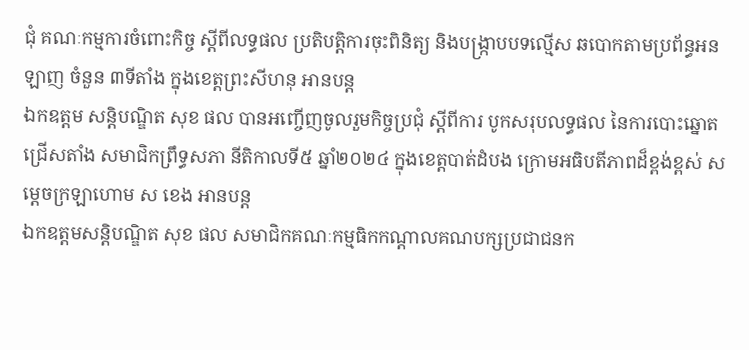ជុំ គណៈកម្មការចំពោះកិច្ច ស្តីពីលទ្ធផល ប្រតិបត្តិការចុះពិនិត្យ និងបង្ក្រាបបទល្មើស ឆបោកតាមប្រព័ន្ធអនឡាញ ចំនួន ៣ទីតាំង ក្នុងខេត្តព្រះសីហនុ អានបន្ត
ឯកឧត្ដម សន្តិបណ្ឌិត សុខ ផល បានអញ្ចើញចូលរួមកិច្ចប្រជុំ ស្តីពីការ បូកសរុបលទ្ធផល នៃការបោះឆ្នោតជ្រើសតាំង សមាជិកព្រឹទ្ធសភា នីតិកាលទី៥ ឆ្នាំ២០២៤ ក្នុងខេត្តបាត់ដំបង ក្រោមអធិបតីភាពដ៏ខ្ពង់ខ្ពស់ សម្ដេចក្រឡាហោម ស ខេង អានបន្ត
ឯកឧត្ដមសន្តិបណ្ឌិត សុខ ផល សមាជិកគណៈកម្មធិកកណ្ដាលគណបក្សប្រជាជនក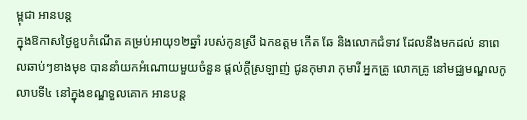ម្ពុជា អានបន្ត
ក្នុងឱកាសថ្ងៃខួបកំណើត គម្រប់អាយុ១២ឆ្នាំ របស់កូនស្រី ឯកឧត្តម កើត ឆែ និងលោកជំទាវ ដែលនឹងមកដល់ នាពេលឆាប់ៗខាងមុខ បាននាំយកអំណោយមួយចំនួន ផ្តល់ក្តីស្រឡាញ់ ជូនកុមារា កុមារី អ្នកគ្រូ លោកគ្រូ នៅមជ្ឈមណ្ឌលកូលាបទី៤ នៅក្នុងខណ្ឌទួលគោក អានបន្ត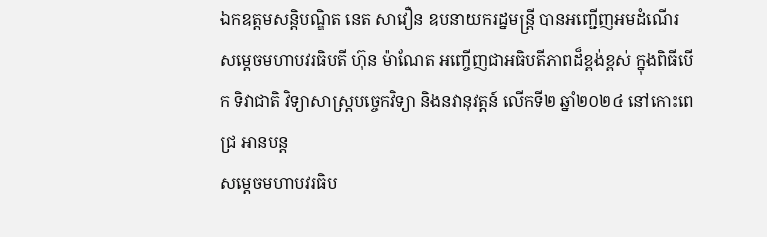ឯកឧត្តមសន្តិបណ្ឌិត នេត សាវឿន ឧបនាយករដ្នមន្ត្រី បានអញ្ជើញអមដំណើរ សម្ដេចមហាបវរធិបតី ហ៊ុន ម៉ាណែត អញ្ចើញជាអធិបតីភាពដ៏ខ្ពង់ខ្ពស់ ក្នុងពិធីបើក ទិវាជាតិ វិទ្យាសាស្ត្របច្ចេកវិទ្យា និងនវានុវត្តន៍ លើកទី២ ឆ្នាំ២០២៤ នៅកោះពេជ្រ អានបន្ត
សម្តេចមហាបវរធិប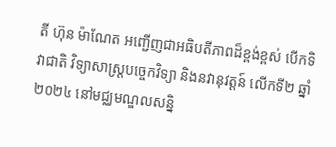តី ហ៊ុន ម៉ាណែត អញ្ជើញជាអធិបតីភាពដ៏ខ្ពង់ខ្ពស់ បើកទិវាជាតិ វិទ្យាសាស្ត្របច្ចេកវិទ្យា និងនវានុវត្តន៍ លើកទី២ ឆ្នាំ២០២៤ នៅមជ្ឈមណ្ឌលសន្និ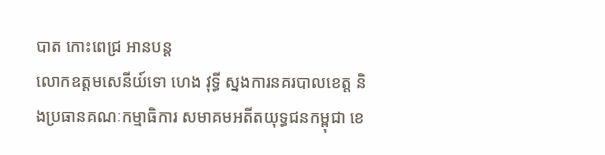បាត កោះពេជ្រ អានបន្ត
លោកឧត្តមសេនីយ៍ទោ ហេង វុទ្ធី ស្នងការនគរបាលខេត្ត និងប្រធានគណៈកម្មាធិការ សមាគមអតីតយុទ្ធជនកម្ពុជា ខេ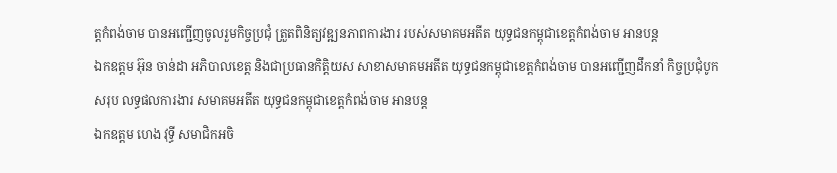ត្តកំពង់ចាម បានអញ្ជើញចូលរួមកិច្ចប្រជុំ ត្រួតពិនិត្យវឌ្ឍនភាពការងារ របស់សមាគមអតីត យុទ្ធជនកម្ពុជាខេត្តកំពង់ចាម អានបន្ត
ឯកឧត្តម អ៊ុន ចាន់ដា អភិបាលខេត្ត និងជាប្រធានកិត្តិយស សាខាសមាគមអតីត យុទ្ធជនកម្ពុជាខេត្តកំពង់ចាម បានអញ្ជើញដឹកនាំ កិច្ចប្រជុំបូកសរុប លទ្ធផលការងារ សមាគមអតីត យុទ្ធជនកម្ពុជាខេត្តកំពង់ចាម អានបន្ត
ឯកឧត្តម ហេង វុទ្ធី សមាជិកអចិ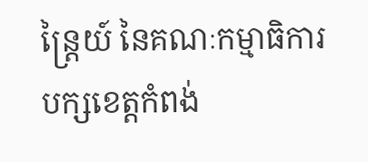ន្ត្រៃយ៍ នៃគណៈកម្មាធិការបក្សខេត្តកំពង់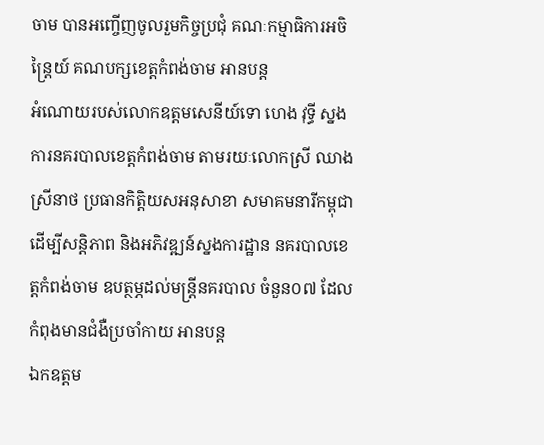ចាម បានអញ្ចើញចូលរួមកិច្ចប្រជុំ គណៈកម្មាធិការអចិន្ត្រៃយ៍ គណបក្សខេត្តកំពង់ចាម អានបន្ត
អំណោយរបស់លោកឧត្តមសេនីយ៍ទោ ហេង វុទ្ធី ស្នងការនគរបាលខេត្តកំពង់ចាម តាមរយៈលោកស្រី ឈាង ស្រីនាថ ប្រធានកិត្តិយសអនុសាខា សមាគមនារីកម្ពុជា ដើម្បីសន្តិភាព និងអភិវឌ្ឍន៍ស្នងការដ្ឋាន នគរបាលខេត្ដកំពង់ចាម ឧបត្ថម្ភដល់មន្ត្រីនគរបាល ចំនួន០៧ ដែលកំពុងមានជំងឺប្រចាំកាយ អានបន្ត
ឯកឧត្តម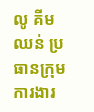លូ គីមឈន់ ប្រធានក្រុមការងារ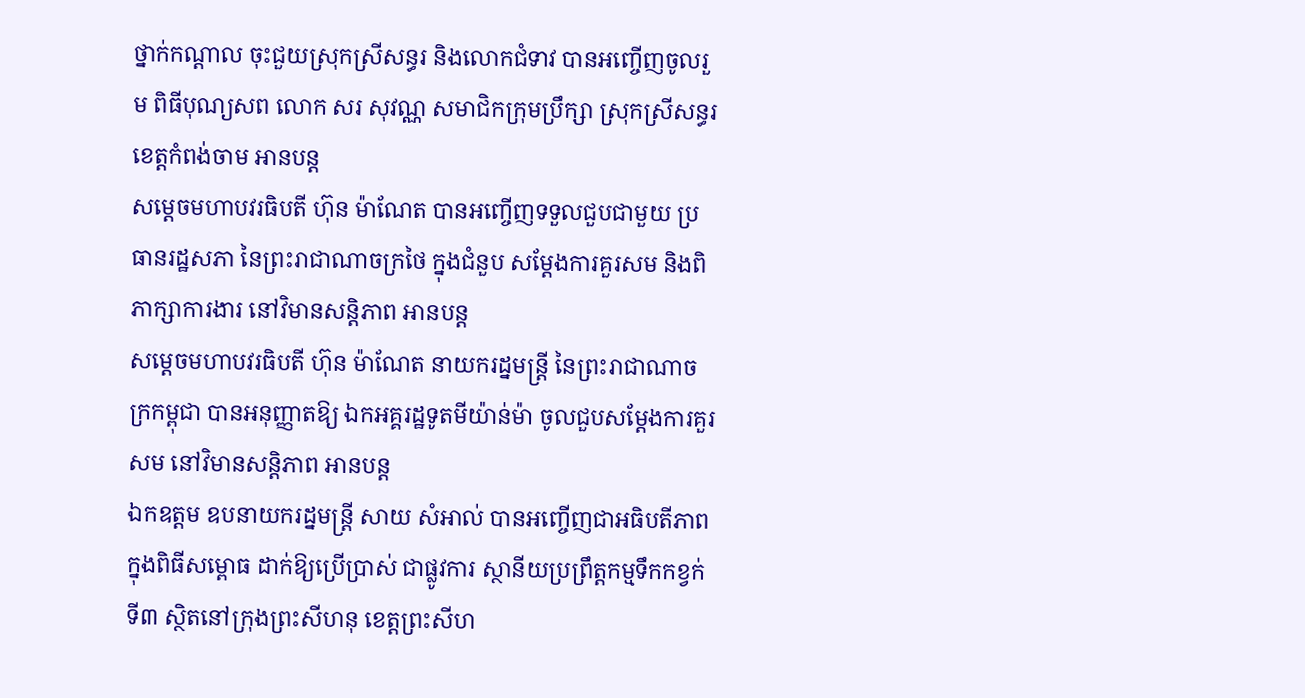ថ្នាក់កណ្ដាល ចុះជួយស្រុកស្រីសន្ធរ និងលោកជំទាវ បានអញ្ចើញចូលរួម ពិធីបុណ្យសព លោក សរ សុវណ្ណ សមាជិកក្រុមប្រឹក្សា ស្រុកស្រីសន្ធរ ខេត្តកំពង់ចាម អានបន្ត
សម្តេចមហាបវរធិបតី ហ៊ុន ម៉ាណែត បានអញ្ចើញទទួលជួបជាមួយ ប្រធានរដ្ឋសភា នៃព្រះរាជាណាចក្រថៃ ក្នុងជំនួប សម្ដែងការគួរសម និងពិភាក្សាការងារ នៅវិមានសន្តិភាព អានបន្ត
សម្ដេចមហាបវរធិបតី ហ៊ុន ម៉ាណែត នាយករដ្នមន្ត្រី នៃព្រះរាជាណាចក្រកម្ពុជា បានអនុញ្ញាតឱ្យ ឯកអគ្គរដ្ឋទូតមីយ៉ាន់ម៉ា ចូលជួបសម្តែងការគួរសម នៅវិមានសន្តិភាព អានបន្ត
ឯកឧត្តម ឧបនាយករដ្នមន្ត្រី សាយ សំអាល់ បានអញ្ចើញជាអធិបតីភាព ក្នុងពិធីសម្ពោធ ដាក់ឱ្យប្រើប្រាស់ ជាផ្លូវការ ស្ថានីយប្រព្រឹត្តកម្មទឹកកខ្វក់ទី៣ ស្ថិតនៅក្រុងព្រះសីហនុ ខេត្តព្រះសីហ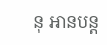នុ អានបន្ត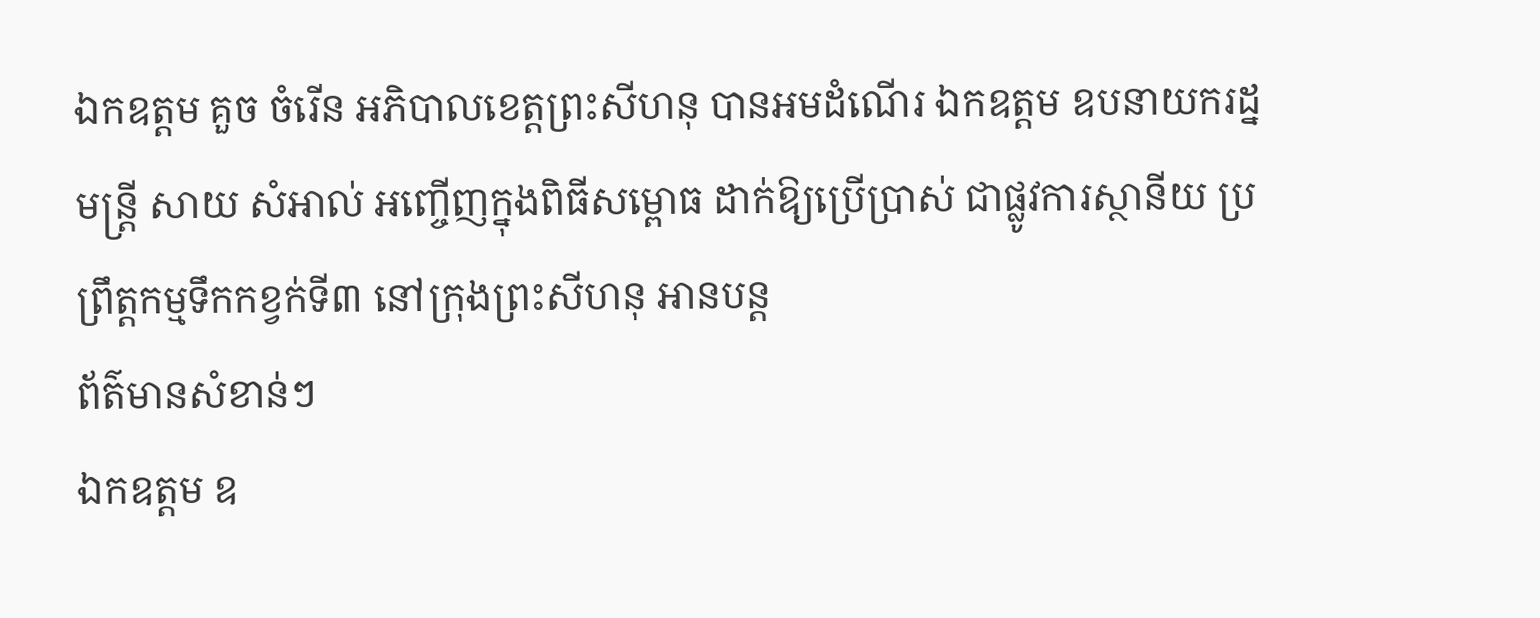ឯកឧត្តម គួច ចំរើន អភិបាលខេត្តព្រះសីហនុ បានអមដំណេីរ ឯកឧត្តម ឧបនាយករដ្នមន្ត្រី សាយ សំអាល់ អញ្ចើញក្នុងពិធីសម្ពោធ ដាក់ឱ្យប្រើប្រាស់ ជាផ្លូវការស្ថានីយ ប្រព្រឹត្តកម្មទឹកកខ្វក់ទី៣ នៅក្រុងព្រះសីហនុ អានបន្ត
ព័ត៌មានសំខាន់ៗ
ឯកឧត្តម ឧ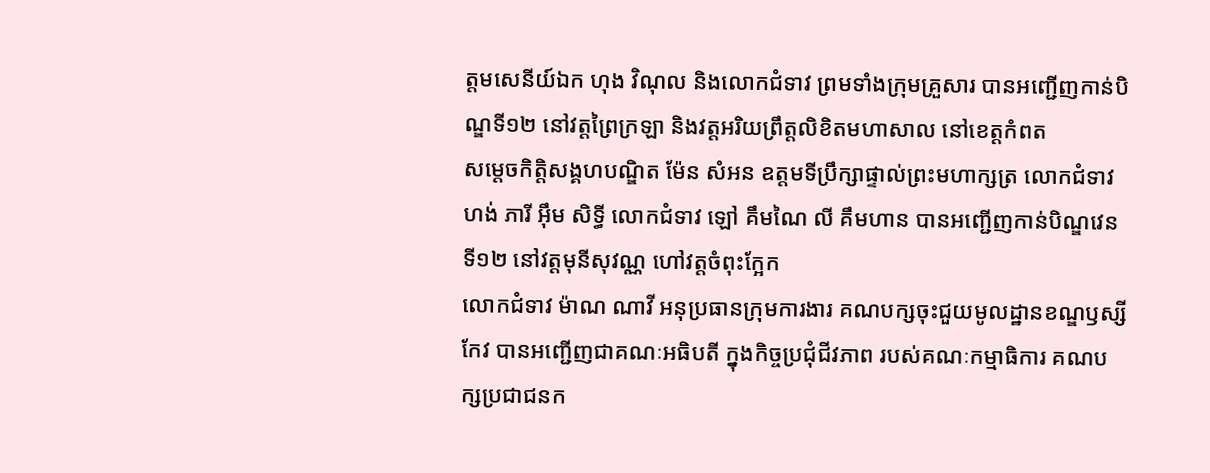ត្តមសេនីយ៍ឯក ហុង វិណុល និងលោកជំទាវ ព្រមទាំងក្រុមគ្រួសារ បានអញ្ជើញកាន់បិណ្ឌទី១២ នៅវត្តព្រៃក្រឡា និងវត្តអរិយព្រឹត្តលិខិតមហាសាល នៅខេត្តកំពត
សម្តេចកិត្តិសង្គហបណ្ឌិត ម៉ែន សំអន ឧត្តមទីប្រឹក្សាផ្ទាល់ព្រះមហាក្សត្រ លោកជំទាវ ហង់ ភារី អ៊ឹម សិទ្ធី លោកជំទាវ ឡៅ គឹមណៃ លី គឹមហាន បានអញ្ជើញកាន់បិណ្ឌវេនទី១២ នៅវត្តមុនីសុវណ្ណ ហៅវត្តចំពុះក្អែក
លោកជំទាវ ម៉ាណ ណាវី អនុប្រធានក្រុមការងារ គណបក្សចុះជួយមូលដ្ឋានខណ្ឌឫស្សីកែវ បានអញ្ជើញជាគណៈអធិបតី ក្នុងកិច្ចប្រជុំជីវភាព របស់គណៈកម្មាធិការ គណបក្សប្រជាជនក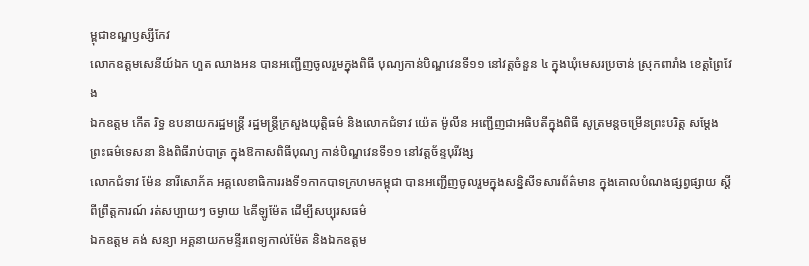ម្ពុជាខណ្ឌឫស្សីកែវ
លោកឧត្ដមសេនីយ៍ឯក ហួត ឈាងអន បានអញ្ជើញចូលរួមក្នុងពិធី បុណ្យកាន់បិណ្ឌវេនទី១១ នៅវត្តចំនួន ៤ ក្នុងឃុំមេសរប្រចាន់ ស្រុកពារាំង ខេត្តព្រៃវែង
ឯកឧត្តម កើត រិទ្ធ ឧបនាយករដ្ឋមន្ត្រី រដ្ឋមន្ត្រីក្រសួងយុត្តិធម៌ និងលោកជំទាវ យ៉េត ម៉ូលីន អញ្ជើញជាអធិបតីក្នុងពិធី សូត្រមន្តចម្រើនព្រះបរិត្ត សម្តែងព្រះធម៌ទេសនា និងពិធីរាប់បាត្រ ក្នុងឱកាសពិធីបុណ្យ កាន់បិណ្ឌវេនទី១១ នៅវត្តច័ន្ទបុរីវង្ស
លោកជំទាវ ម៉ែន នារីសោភ័គ អគ្គលេខាធិការរងទី១កាកបាទក្រហមកម្ពុជា បានអញ្ជេីញចូលរួមក្នុងសន្និសីទសារព័ត៌មាន ក្នុងគោលបំណងផ្សព្វផ្សាយ ស្តីពីព្រឹត្តការណ៍ រត់សប្បាយៗ ចម្ងាយ ៤គីឡូម៉ែត ដេីម្បីសប្បុរសធម៌
ឯកឧត្តម គង់ សន្យា អគ្គនាយកមន្ទីរពេទ្យកាល់ម៉ែត និងឯកឧត្តម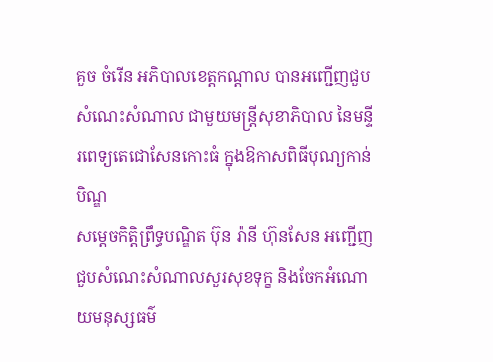គួច ចំរើន អភិបាលខេត្តកណ្ដាល បានអញ្ជើញជួបសំណេះសំណាល ជាមួយមន្ត្រីសុខាភិបាល នៃមន្ទីរពេទ្យតេជោសែនកោះធំ ក្នុងឱកាសពិធីបុណ្យកាន់បិណ្ឌ
សម្តេចកិត្តិព្រឹទ្ធបណ្ឌិត ប៊ុន រ៉ានី ហ៊ុនសែន អញ្ជើញជួបសំណេះសំណាលសួរសុខទុក្ខ និងចែកអំណោយមនុស្សធម៌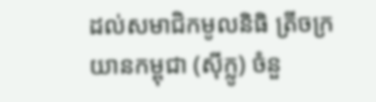ដល់សមាជិកមូលនិធិ ត្រីចក្រយានកម្ពុជា (ស៊ីក្លូ) ចំនួ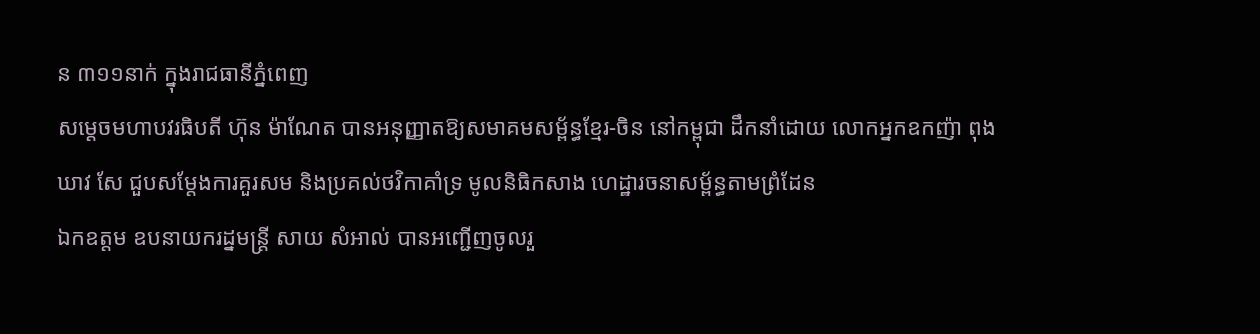ន ៣១១នាក់ ក្នុងរាជធានីភ្នំពេញ
សម្តេចមហាបវរធិបតី ហ៊ុន ម៉ាណែត បានអនុញ្ញាតឱ្យសមាគមសម្ព័ន្ធខ្មែរ-ចិន នៅកម្ពុជា ដឹកនាំដោយ លោកអ្នកឧកញ៉ា ពុង ឃាវ សែ ជួបសម្តែងការគួរសម និងប្រគល់ថវិកាគាំទ្រ មូលនិធិកសាង ហេដ្ឋារចនាសម្ព័ន្ធតាមព្រំដែន
ឯកឧត្តម ឧបនាយករដ្នមន្ត្រី សាយ សំអាល់ បានអញ្ជើញចូលរួ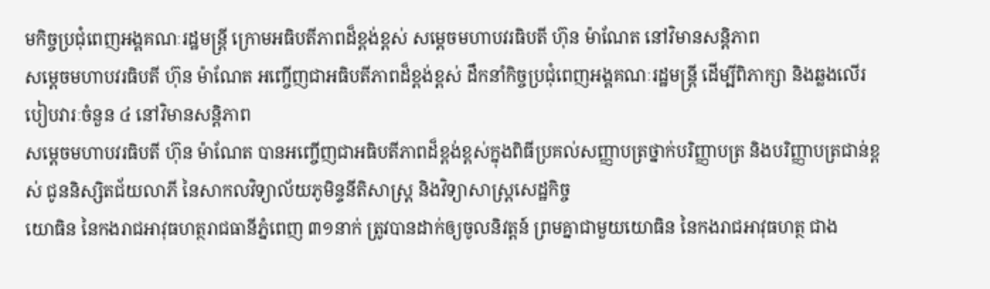មកិច្ចប្រជុំពេញអង្គគណៈរដ្ឋមន្រ្តី ក្រោមអធិបតីភាពដ៏ខ្ពង់ខ្ពស់ សម្តេចមហាបវរធិបតី ហ៊ុន ម៉ាណែត នៅវិមានសន្តិភាព
សម្ដេចមហាបវរធិបតី ហ៊ុន ម៉ាណែត អញ្ចើញជាអធិបតីភាពដ៏ខ្ពង់ខ្ពស់ ដឹកនាំកិច្ចប្រជុំពេញអង្គគណៈរដ្ឋមន្រ្តី ដើម្បីពិភាក្សា និងឆ្លងលើរបៀបវារៈចំនួន ៤ នៅវិមានសន្តិភាព
សម្ដេចមហាបវរធិបតី ហ៊ុន ម៉ាណែត បានអញ្ចើញជាអធិបតីភាពដ៏ខ្ពង់ខ្ពស់ក្នុងពិធីប្រគល់សញ្ញាបត្រថ្នាក់បរិញ្ញាបត្រ និងបរិញ្ញាបត្រជាន់ខ្ពស់ ជូននិស្សិតជ័យលាភី នៃសាកលវិទ្យាល័យភូមិន្ទនីតិសាស្រ្ត និងវិទ្យាសាស្រ្តសេដ្ឋកិច្ច
យោធិន នៃកងរាជអាវុធហត្ថរាជធានីភ្នំពេញ ៣១នាក់ ត្រូវបានដាក់ឲ្យចូលនិវត្តន៍ ព្រមគ្នាជាមួយយោធិន នៃកងរាជអាវុធហត្ថ ជាង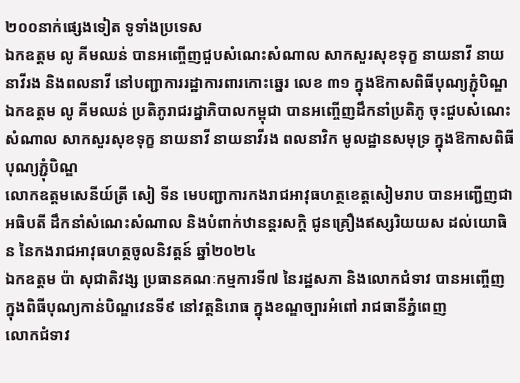២០០នាក់ផ្សេងទៀត ទូទាំងប្រទេស
ឯកឧត្តម លូ គីមឈន់ បានអញ្ចើញជួបសំណេះសំណាល សាកសួរសុខទុក្ខ នាយនាវី នាយនាវីរង និងពលនាវី នៅបញ្ជាការរដ្ឋាការពារកោះឆ្នេរ លេខ ៣១ ក្នុងឱកាសពិធីបុណ្យភ្ជុំបិណ្ឌ
ឯកឧត្តម លូ គីមឈន់ ប្រតិភូរាជរដ្នាភិបាលកម្ពុជា បានអញ្ចើញដឹកនាំប្រតិភូ ចុះជួបសំណេះសំណាល សាកសួរសុខទុក្ខ នាយនាវី នាយនាវីរង ពលនាវិក មូលដ្ឋានសមុទ្រ ក្នុងឱកាសពិធីបុណ្យភ្ជុំបិណ្ឌ
លោកឧត្តមសេនីយ៍ត្រី សៀ ទីន មេបញ្ជាការកងរាជអាវុធហត្ថខេត្តសៀមរាប បានអញ្ជើញជាអធិបតី ដឹកនាំសំណេះសំណាល និងបំពាក់ឋានន្តរសក្ដិ ជូនគ្រឿងឥស្សរិយយស ដល់យោធិន នៃកងរាជអាវុធហត្ថចូលនិវត្តន៍ ឆ្នាំ២០២៤
ឯកឧត្តម ប៉ា សុជាតិវង្ស ប្រធានគណៈកម្មការទី៧ នៃរដ្ឋសភា និងលោកជំទាវ បានអញ្ចើញក្នុងពិធីបុណ្យកាន់បិណ្ឌវេនទី៩ នៅវត្តនិរោធ ក្នុងខណ្ឌច្បារអំពៅ រាជធានីភ្នំពេញ
លោកជំទាវ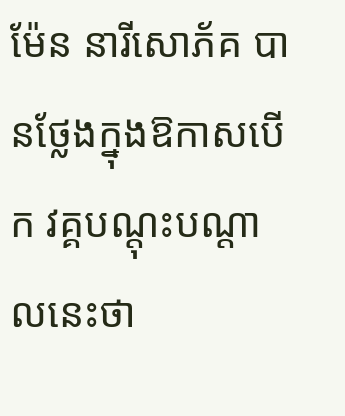ម៉ែន នារីសោភ័គ បានថ្លែងក្នុងឱកាសបើក វគ្គបណ្តុះបណ្តាលនេះថា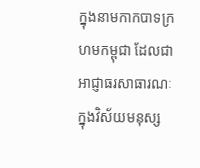ក្នុងនាមកាកបាទក្រហមកម្ពុជា ដែលជាអាជ្ញាធរសាធារណៈក្នុងវិស័យមនុស្ស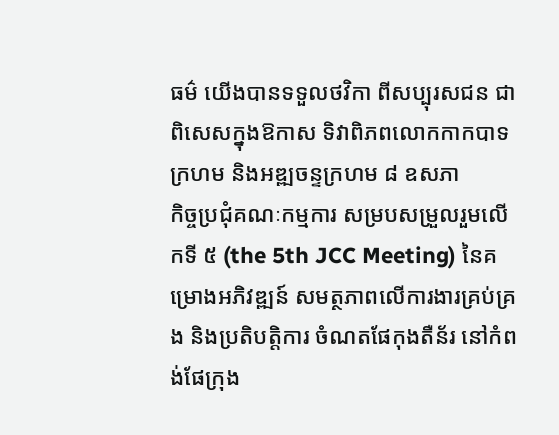ធម៌ យើងបានទទួលថវិកា ពីសប្បុរសជន ជាពិសេសក្នុងឱកាស ទិវាពិភពលោកកាកបាទក្រហម និងអឌ្ឍចន្ទក្រហម ៨ ឧសភា
កិច្ចប្រជុំគណៈកម្មការ សម្របសម្រួលរួមលើកទី ៥ (the 5th JCC Meeting) នៃគម្រោងអភិវឌ្ឍន៍ សមត្ថភាពលើការងារគ្រប់គ្រង និងប្រតិបត្តិការ ចំណតផែកុងតឺន័រ នៅកំពង់ផែក្រុង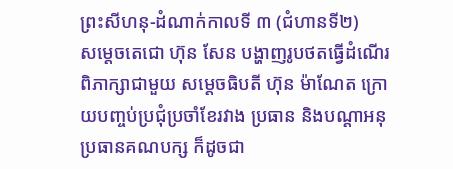ព្រះសីហនុ-ដំណាក់កាលទី ៣ (ជំហានទី២)
សម្តេចតេជោ ហ៊ុន សែន បង្ហាញរូបថតធ្វើដំណើរ ពិភាក្សាជាមួយ សម្តេចធិបតី ហ៊ុន ម៉ាណែត ក្រោយបញ្ចប់ប្រជុំប្រចាំខែរវាង ប្រធាន និងបណ្តាអនុប្រធានគណបក្ស ក៏ដូចជា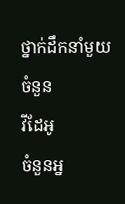ថ្នាក់ដឹកនាំមួយចំនួន
វីដែអូ
ចំនួនអ្ន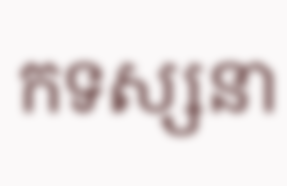កទស្សនា